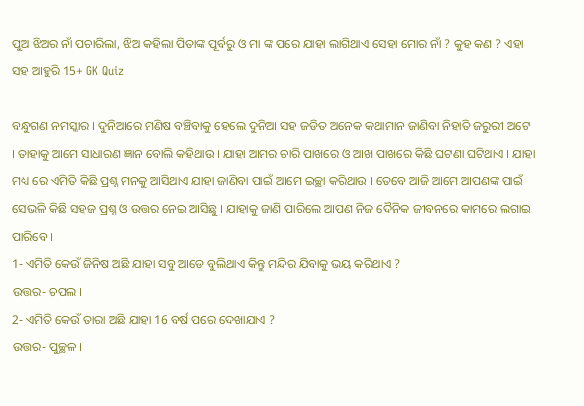ପୁଅ ଝିଅର ନାଁ ପଚାରିଲା, ଝିଅ କହିଲା ପିତାଙ୍କ ପୂର୍ବରୁ ଓ ମା ଙ୍କ ପରେ ଯାହା ଲାଗିଥାଏ ସେହା ମୋର ନାଁ ? କୁହ କଣ ? ଏହା ସହ ଆହୁରି 15+ GK Quiz

ବନ୍ଧୁଗଣ ନମସ୍କାର । ଦୁନିଆରେ ମଣିଷ ବଞ୍ଚିବାକୁ ହେଲେ ଦୁନିଆ ସହ ଜଡିତ ଅନେକ କଥାମାନ ଜାଣିବା ନିହାତି ଜରୁରୀ ଅଟେ । ତାହାକୁ ଆମେ ସାଧାରଣ ଜ୍ଞାନ ବୋଲି କହିଥାଉ । ଯାହା ଆମର ଚାରି ପାଖରେ ଓ ଆଖ ପାଖରେ କିଛି ଘଟଣା ଘଟିଥାଏ । ଯାହା ମଧ୍ୟ ରେ ଏମିତି କିଛି ପ୍ରଶ୍ନ ମନକୁ ଆସିଥାଏ ଯାହା ଜାଣିବା ପାଇଁ ଆମେ ଇଚ୍ଛା କରିଥାଉ । ତେବେ ଆଜି ଆମେ ଆପଣଙ୍କ ପାଇଁ ସେଭଳି କିଛି ସହଜ ପ୍ରଶ୍ନ ଓ ଉତ୍ତର ନେଇ ଆସିଛୁ । ଯାହାକୁ ଜାଣି ପାରିଲେ ଆପଣ ନିଜ ଦୈନିକ ଜୀବନରେ କାମରେ ଲଗାଇ ପାରିବେ ।
1- ଏମିତି କେଉଁ ଜିନିଷ ଅଛି ଯାହା ସବୁ ଆଡେ ବୁଲିଥାଏ କିନ୍ତୁ ମନ୍ଦିର ଯିବାକୁ ଭୟ କରିଥାଏ ?
ଉତ୍ତର- ଚପଲ ।
2- ଏମିତି କେଉଁ ତାରା ଅଛି ଯାହା 16 ବର୍ଷ ପରେ ଦେଖାଯାଏ ?
ଉତ୍ତର- ପୁଚ୍ଛଳ ।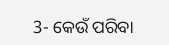3- କେଉଁ ପରିବା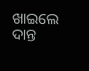ଖାଇଲେ ଦାନ୍ତ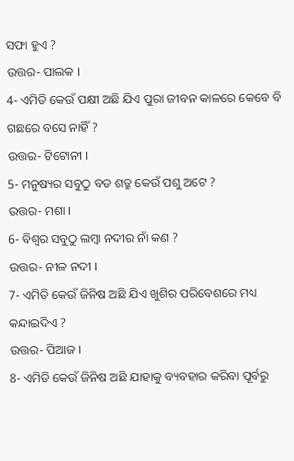ସଫା ହୁଏ ?
ଉତ୍ତର- ପାଲକ ।
4- ଏମିତି କେଉଁ ପକ୍ଷୀ ଅଛି ଯିଏ ପୁରା ଜୀବନ କାଳରେ କେବେ ବି ଗଛରେ ବସେ ନାହିଁ ?
ଉତ୍ତର- ଟିଟୋନୀ ।
5- ମନୁଷ୍ୟର ସବୁଠୁ ବଡ ଶତ୍ରୁ କେଉଁ ପଶୁ ଅଟେ ?
ଉତ୍ତର- ମଶା ।
6- ବିଶ୍ଵର ସବୁଠୁ ଲମ୍ବା ନଦୀର ନାଁ କଣ ?
ଉତ୍ତର- ନୀଳ ନଦୀ ।
7- ଏମିତି କେଉଁ ଜିନିଷ ଅଛି ଯିଏ ଖୁଶିର ପରିବେଶରେ ମଧ୍ୟ କନ୍ଦାଇଦିଏ ?
ଉତ୍ତର- ପିଆଜ ।
8- ଏମିତି କେଉଁ ଜିନିଷ ଅଛି ଯାହାକୁ ବ୍ୟବହାର କରିବା ପୂର୍ବରୁ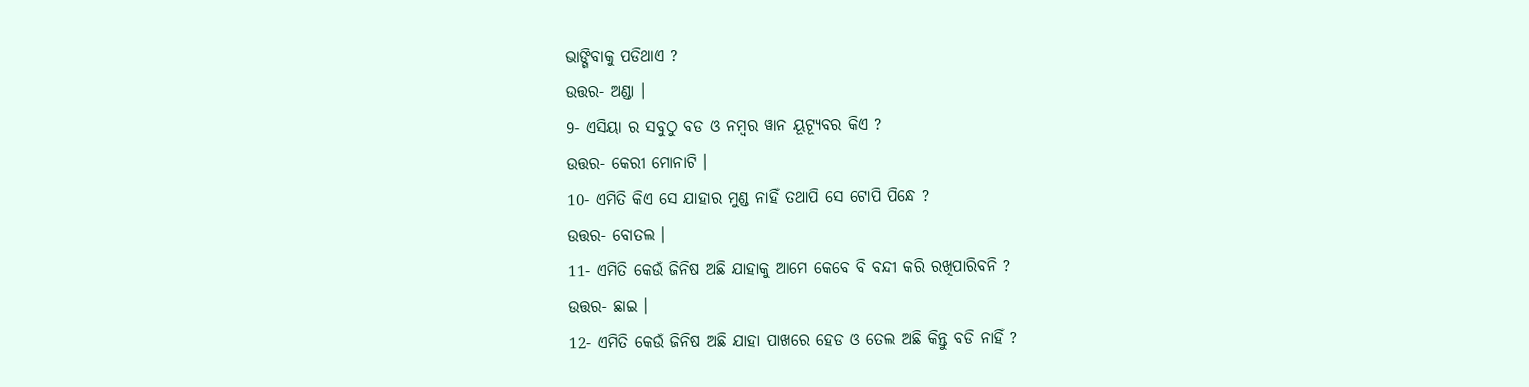ଭାଙ୍ଗିବାକୁ ପଡିଥାଏ ?
ଉତ୍ତର- ଅଣ୍ଡା ।
9- ଏସିୟା ର ସବୁଠୁ ବଡ ଓ ନମ୍ବର ୱାନ ୟୂଟ୍ଯୂବର କିଏ ?
ଉତ୍ତର- କେରୀ ମୋନାଟି ।
10- ଏମିତି କିଏ ସେ ଯାହାର ମୁଣ୍ଡ ନାହିଁ ତଥାପି ସେ ଟୋପି ପିନ୍ଧେ ?
ଉତ୍ତର- ବୋତଲ ।
11- ଏମିତି କେଉଁ ଜିନିଷ ଅଛି ଯାହାକୁ ଆମେ କେବେ ବି ବନ୍ଦୀ କରି ରଖିପାରିବନି ?
ଉତ୍ତର- ଛାଇ ।
12- ଏମିତି କେଉଁ ଜିନିଷ ଅଛି ଯାହା ପାଖରେ ହେଡ ଓ ତେଲ ଅଛି କିନ୍ତୁ ବଡି ନାହିଁ ?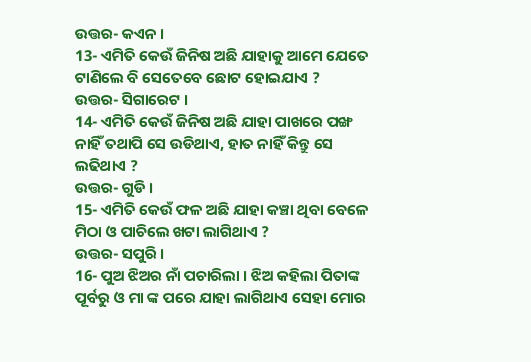ଉତ୍ତର- କଏନ ।
13- ଏମିତି କେଉଁ ଜିନିଷ ଅଛି ଯାହାକୁ ଆମେ ଯେତେ ଟାଣିଲେ ବି ସେତେବେ ଛୋଟ ହୋଇଯାଏ ?
ଉତ୍ତର- ସିଗାରେଟ ।
14- ଏମିତି କେଉଁ ଜିନିଷ ଅଛି ଯାହା ପାଖରେ ପଙ୍ଖ ନାହିଁ ତଥାପି ସେ ଉଡିଥାଏ, ହାତ ନାହିଁ କିନ୍ତୁ ସେ ଲଢିଥାଏ ?
ଉତ୍ତର- ଗୁଡି ।
15- ଏମିତି କେଉଁ ଫଳ ଅଛି ଯାହା କଞ୍ଚା ଥିବା ବେଳେ ମିଠା ଓ ପାଚିଲେ ଖଟା ଲାଗିଥାଏ ?
ଉତ୍ତର- ସପୁରି ।
16- ପୁଅ ଝିଅର ନାଁ ପଚାରିଲା । ଝିଅ କହିଲା ପିତାଙ୍କ ପୂର୍ବରୁ ଓ ମା ଙ୍କ ପରେ ଯାହା ଲାଗିଥାଏ ସେହା ମୋର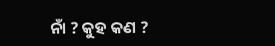ନାଁ ? କୁହ କଣ ?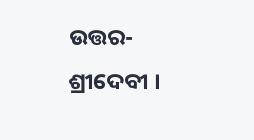ଉତ୍ତର- ଶ୍ରୀଦେବୀ ।